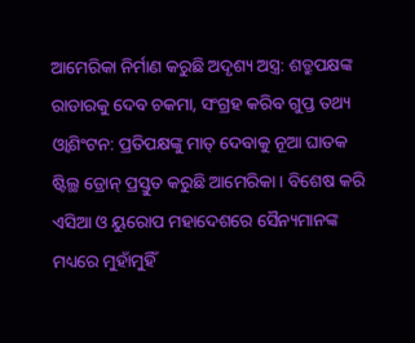ଆମେରିକା ନିର୍ମାଣ କରୁଛି ଅଦୃଶ୍ୟ ଅସ୍ତ୍ର: ଶତ୍ରୁପକ୍ଷଙ୍କ ରାଡାରକୁ ଦେବ ଚକମା, ସଂଗ୍ରହ କରିବ ଗୁପ୍ତ ତଥ୍ୟ
ଓ୍ୱାଶିଂଟନ: ପ୍ରତିପକ୍ଷଙ୍କୁ ମାତ୍ ଦେବାକୁ ନୂଆ ଘାତକ ଷ୍ଟିଲ୍ଥ ଡ୍ରୋନ୍ ପ୍ରସ୍ତୁତ କରୁଛି ଆମେରିକା । ବିଶେଷ କରି ଏସିଆ ଓ ୟୁରୋପ ମହାଦେଶରେ ସୈନ୍ୟମାନଙ୍କ ମଧ୍ୟରେ ମୁହାଁମୁହିଁ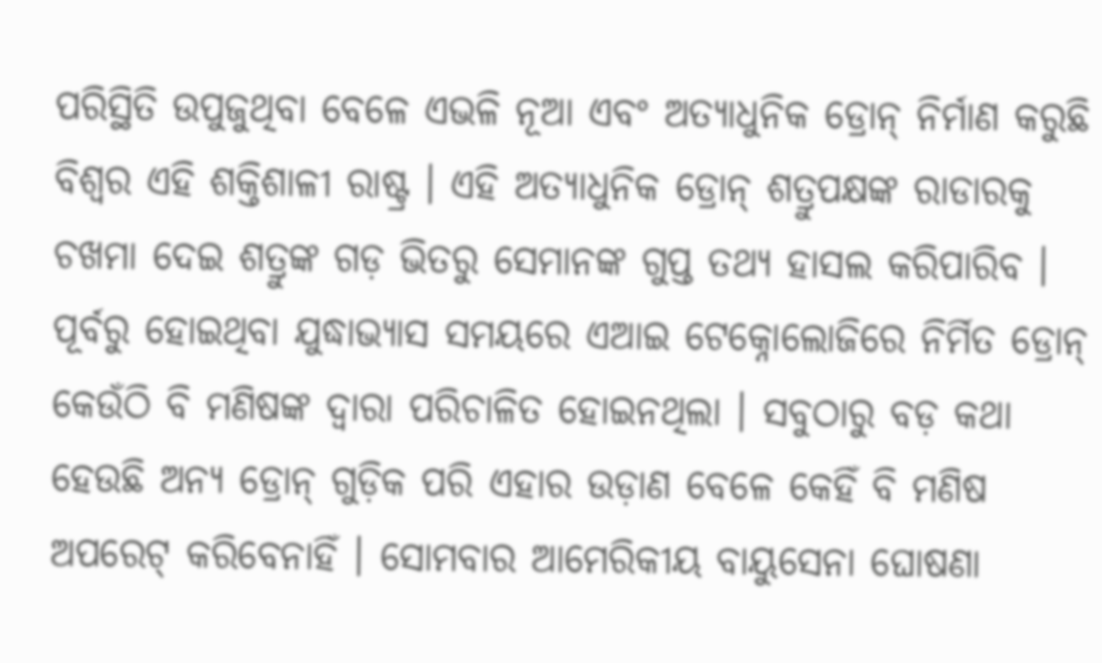ପରିସ୍ଥିତି ଉପୁଜୁଥିବା ବେଳେ ଏଭଳି ନୂଆ ଏବଂ ଅତ୍ୟାଧୁନିକ ଡ୍ରୋନ୍ ନିର୍ମାଣ କରୁଛି ବିଶ୍ୱର ଏହି ଶକ୍ତିଶାଳୀ ରାଷ୍ଟ୍ର । ଏହି ଅତ୍ୟାଧୁନିକ ଡ୍ରୋନ୍ ଶତ୍ରୁପକ୍ଷଙ୍କ ରାଡାରକୁ ଚଖମା ଦେଇ ଶତ୍ରୁଙ୍କ ଗଡ଼ ଭିତରୁ ସେମାନଙ୍କ ଗୁପ୍ତ ତଥ୍ୟ ହାସଲ କରିପାରିବ । ପୂର୍ବରୁ ହୋଇଥିବା ଯୁଦ୍ଧାଭ୍ୟାସ ସମୟରେ ଏଆଇ ଟେକ୍ନୋଲୋଜିରେ ନିର୍ମିତ ଡ୍ରୋନ୍ କେଉଁଠି ବି ମଣିଷଙ୍କ ଦ୍ୱାରା ପରିଚାଳିତ ହୋଇନଥିଲା । ସବୁଠାରୁ ବଡ଼ କଥା ହେଉଛି ଅନ୍ୟ ଡ୍ରୋନ୍ ଗୁଡ଼ିକ ପରି ଏହାର ଉଡ଼ାଣ ବେଳେ କେହିଁ ବି ମଣିଷ ଅପରେଟ୍ କରିବେନାହିଁ । ସୋମବାର ଆମେରିକୀୟ ବାୟୁସେନା ଘୋଷଣା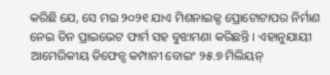କରିଛି ଯେ, ସେ ମଇ ୨୦୨୧ ଯାଏ ମିଶନାଇଜ୍ଡ ପ୍ରୋଟୋଟାପର ନିର୍ମାଣ ନେଇ ତିନ ପ୍ରାଇଭେଟ ଫାର୍ମ ସହ ବୁଝାମଣା କରିଛନ୍ତି । ଏହାନୁଯାୟୀ ଆମେରିକୀୟ ଡିଫେନ୍ସ କମ୍ପାନୀ ବୋଇଂ ୨୫.୭ ମିଲିୟନ୍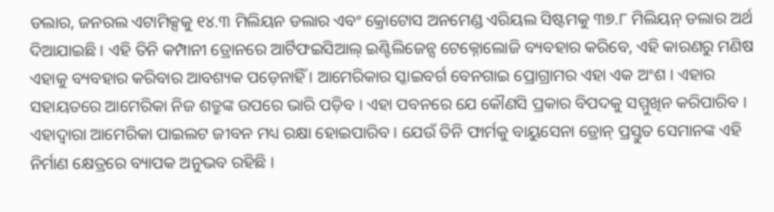ଡଲାର, ଜନରଲ ଏଟାମିକ୍ସକୁ ୧୪.୩ ମିଲିୟନ ଡଲାର ଏବଂ କ୍ରୋଟୋସ ଅନମେଣ୍ଡ ଏରିୟଲ ସିଷ୍ଟମକୁ ୩୭.୮ ମିଲିୟନ୍ ଡଲାର ଅର୍ଥ ଦିଆଯାଇଛି । ଏହି ତିନି କମ୍ପାନୀ ଡ୍ରୋନରେ ଆର୍ଟିଫଇସିଆଲ୍ ଇଣ୍ଟିଲିଜେନ୍ସ ଟେକ୍ନୋଲୋଜି ବ୍ୟବହାର କରିବେ, ଏହି କାରଣରୁ ମଣିଷ ଏହାକୁ ବ୍ୟବହାର କରିବାର ଆବଶ୍ୟକ ପଡ଼େନାହିଁ । ଆମେରିକାର ସ୍କାଇବର୍ଗ ବେନଗାଇ ପ୍ରୋଗ୍ରାମର ଏହା ଏକ ଅଂଶ । ଏହାର ସହାୟତରେ ଆମେରିକା ନିଜ ଶତ୍ରୁଙ୍କ ଉପରେ ଭାରି ପଡ଼ିବ । ଏହା ପବନରେ ଯେ କୌଣସି ପ୍ରକାର ବିପଦକୁ ସମ୍ମୁଖିନ କରିପାରିବ । ଏହାଦ୍ୱାରା ଆମେରିକା ପାଇଲଟ ଜୀବନ ମଧ୍ୟ ରକ୍ଷା ହୋଇପାରିବ । ଯେଉଁ ତିନି ଫାର୍ମକୁ ବାୟୁସେନା ଡ୍ରୋନ୍ ପ୍ରସ୍ତୁତ ସେମାନଙ୍କ ଏହି ନିର୍ମାଣ କ୍ଷେତ୍ରରେ ବ୍ୟାପକ ଅନୁଭବ ରହିଛି ।